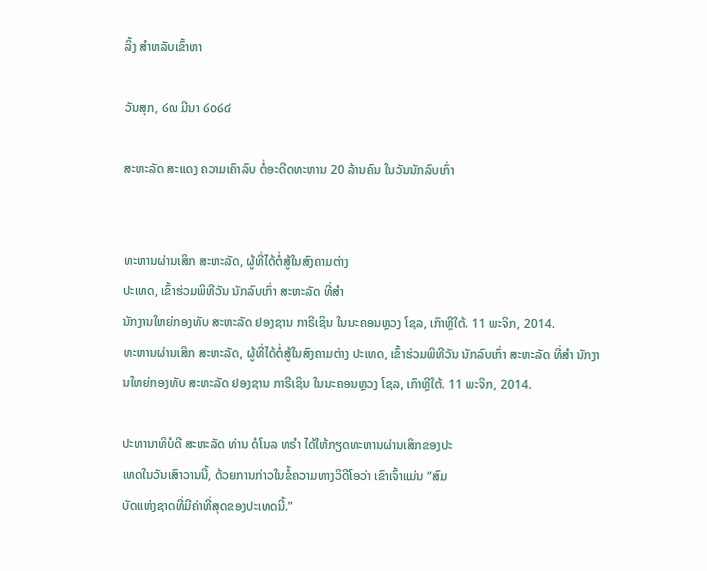ລິ້ງ ສຳຫລັບເຂົ້າຫາ

ວັນສຸກ, ໒໙ ມີນາ ໒໐໒໔

ສະຫະລັດ ສະແດງ ຄວາມເຄົາລົບ ຕໍ່ອະດີດທະຫານ 20 ລ້ານຄົນ ໃນວັນນັກລົບເກົ່າ


ທະຫານຜ່ານເສິກ ສະຫະລັດ, ຜູ້ທີ່ໄດ້ຕໍ່ສູ້ໃນສົງຄາມຕ່າງ
ປະເທດ, ເຂົ້າຮ່ວມພິທີວັນ ນັກລົບເກົ່າ ສະຫະລັດ ທີ່ສຳ
ນັກງານໃຫຍ່ກອງທັບ ສະຫະລັດ ຢອງຊານ ກາຣີເຊິນ ໃນນະຄອນຫຼວງ ໂຊລ, ເກົາຫຼີໃຕ້. 11 ພະຈິກ, 2014.
ທະຫານຜ່ານເສິກ ສະຫະລັດ, ຜູ້ທີ່ໄດ້ຕໍ່ສູ້ໃນສົງຄາມຕ່າງ ປະເທດ, ເຂົ້າຮ່ວມພິທີວັນ ນັກລົບເກົ່າ ສະຫະລັດ ທີ່ສຳ ນັກງານໃຫຍ່ກອງທັບ ສະຫະລັດ ຢອງຊານ ກາຣີເຊິນ ໃນນະຄອນຫຼວງ ໂຊລ, ເກົາຫຼີໃຕ້. 11 ພະຈິກ, 2014.

ປະທານາທິບໍດີ ສະຫະລັດ ທ່ານ ດໍໂນລ ທຣຳ ໄດ້ໃຫ້ກຽດທະຫານຜ່ານເສິກຂອງປະ
ເທດໃນວັນເສົາວານນີ້, ດ້ວຍການກ່າວໃນຂໍ້ຄວາມທາງວິດີໂອວ່າ ເຂົາເຈົ້າແມ່ນ “ສົມ
ບັດແຫ່ງຊາດທີ່ມີຄ່າທີ່ສຸດຂອງປະເທດນີ້.”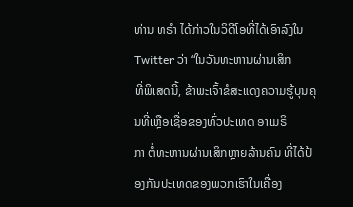ທ່ານ ທຣຳ ໄດ້ກ່າວໃນວິດີໂອທີ່ໄດ້ເອົາລົງໃນ Twitter ວ່າ “ໃນວັນທະຫານຜ່ານເສິກ
ທີ່ພິເສດນີ້, ຂ້າພະເຈົ້າຂໍສະແດງຄວາມຮູ້ບຸນຄຸນທີ່ເຫຼືອເຊື່ອຂອງທົ່ວປະເທດ ອາເມຣິ
ກາ ຕໍ່ທະຫານຜ່ານເສິກຫຼາຍລ້ານຄົນ ທີ່ໄດ້ປ້ອງກັນປະເທດຂອງພວກເຮົາໃນເຄື່ອງ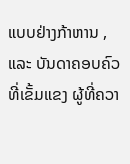ແບບຢ່າງກ້າຫານ , ແລະ ບັນດາຄອບຄົວທີ່ເຂັ້ມແຂງ ຜູ້ທີ່ຄວາ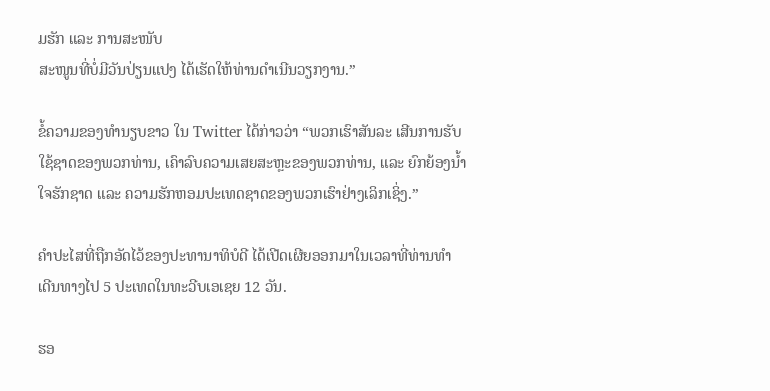ມຮັກ ແລະ ການສະໜັບ
ສະໜູນທີ່ບໍ່ມີວັນປ່ຽນແປງ ໄດ້ເຮັດໃຫ້ທ່ານດຳເນີນວຽກງານ.”

ຂໍ້ຄວາມຂອງທຳນຽບຂາວ ໃນ Twitter ໄດ້ກ່າວວ່າ “ພວກເຮົາສັນລະ ເສີນການຮັບ
ໃຊ້ຊາດຂອງພວກທ່ານ, ເຄົາລົບຄວາມເສຍສະຫຼະຂອງພວກທ່ານ, ແລະ ຍົກຍ້ອງນໍ້າ
ໃຈຮັກຊາດ ແລະ ຄວາມຮັກຫອມປະເທດຊາດຂອງພວກເຮົາຢ່າງເລິກເຊິ່ງ.”

ຄຳປະໄສທີ່ຖືກອັດໄວ້ຂອງປະທານາທິບໍດີ ໄດ້ເປີດເຜີຍອອກມາໃນເວລາທີ່ທ່ານທຳ
ເດີນທາງໄປ 5 ປະເທດໃນທະວີບເອເຊຍ 12 ວັນ.

ຮອ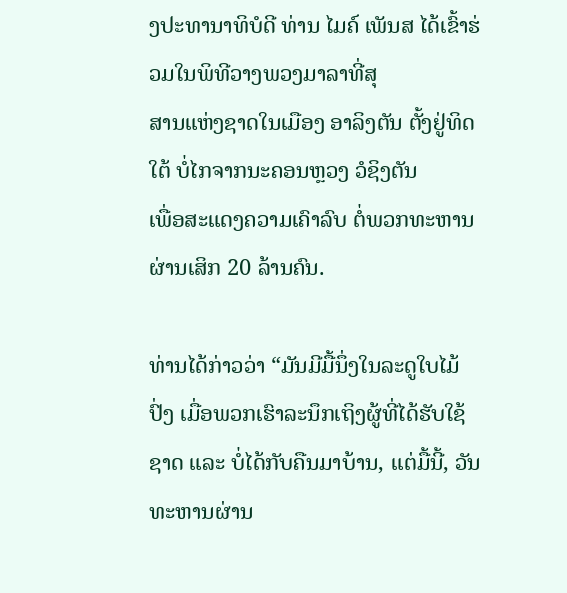ງປະທານາທິບໍດີ ທ່ານ ໄມຄ໌ ເພັນສ ໄດ້ເຂົ້າຮ່ວມໃນພິທີວາງພວງມາລາທີ່ສຸ
ສານແຫ່ງຊາດໃນເມືອງ ອາລິງຕັນ ຕັ້ງຢູ່ທິດໃຕ້ ບໍ່ໄກຈາກນະຄອນຫຼວງ ວໍຊິງຕັນ
ເພື່ອສະແດງຄວາມເຄົາລົບ ຕໍ່ພວກທະຫານຜ່ານເສິກ 20 ລ້ານຄົນ.

ທ່ານໄດ້ກ່າວວ່າ “ມັນມີມື້ນຶ່ງໃນລະດູໃບໄມ້ປົ່ງ ເມື່ອພວກເຮົາລະນຶກເຖິງຜູ້ທີ່ໄດ້ຮັບໃຊ້
ຊາດ ແລະ ບໍ່ໄດ້ກັບຄືນມາບ້ານ, ແຕ່ມື້ນີ້, ວັນທະຫານຜ່ານ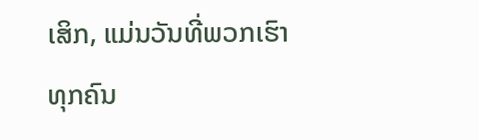ເສິກ, ແມ່ນວັນທີ່ພວກເຮົາ
ທຸກຄົນ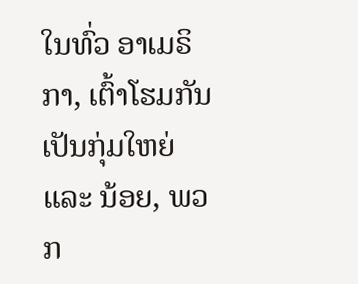ໃນທົ່ວ ອາເມຣິກາ, ເຕົ້າໂຮມກັນເປັນກຸ່ມໃຫຍ່ ແລະ ນ້ອຍ, ພວກ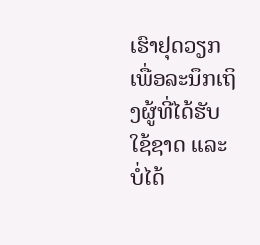ເຮົາຢຸດວຽກ
ເພື່ອລະນຶກເຖິງຜູ້ທີ່ໄດ້ຮັບໃຊ້ຊາດ ແລະ ບໍ່ໄດ້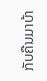ກັບຄືນມາບ້າ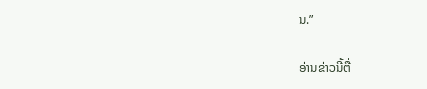ນ.”

ອ່ານຂ່າວນີ້ຕື່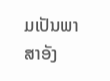ມເປັນພາສາອັງ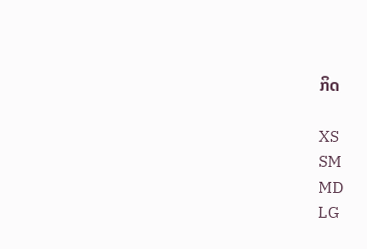ກິດ

XS
SM
MD
LG